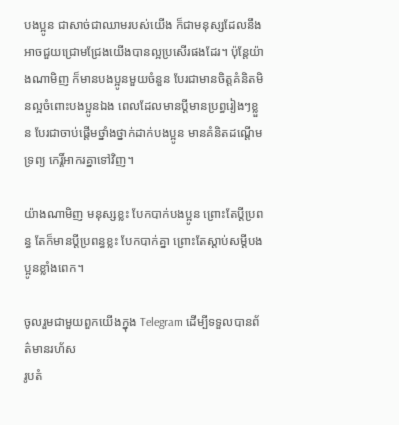បងប្អូន ជាសាច់ជាឈាមរបស់យើង ក៏ជាមនុស្សដែលនឹងអាចជួយជ្រោមជ្រែងយើងបានល្អប្រសើរផងដែរ។ ប៉ុន្តែយ៉ាងណាមិញ ក៏មានបងប្អូនមួយចំនួន បែរជាមានចិត្តគំនិតមិនល្អចំពោះបងប្អូនឯង ពេលដែលមានប្ដីមានប្រព្ធរៀងៗខ្លួន បែរជាចាប់ផ្ដើមថ្នាំងថ្នាក់ដាក់បងប្អូន មានគំនិតដណ្ដើមទ្រព្យ កេរ្តិ៍អាករគ្នាទៅវិញ។

យ៉ាងណាមិញ មនុស្សខ្លះ បែកបាក់បងប្អូន ព្រោះតែប្ដីប្រពន្ធ តែក៏មានប្ដីប្រពន្ធខ្លះ បែកបាក់គ្នា ព្រោះតែស្ដាប់សម្ដីបងប្អូនខ្លាំងពេក។

ចូលរួមជាមួយពួកយើងក្នុង Telegram ដើម្បីទទួលបានព័ត៌មានរហ័ស
រូបតំ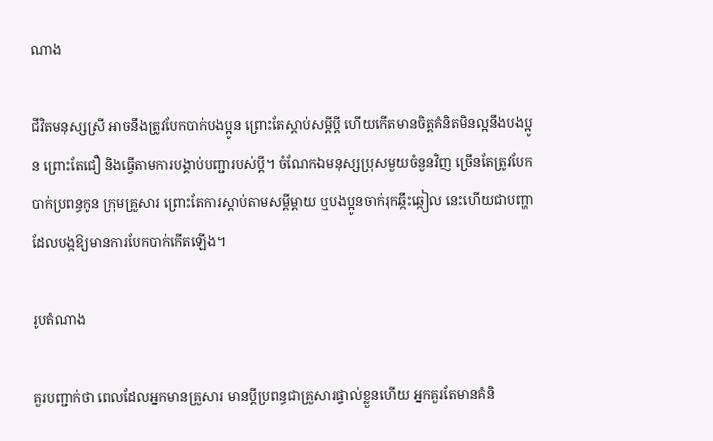ណាង

ជីវិតមនុស្សស្រី អាចនឹងត្រូវបែកបាក់បងប្អូន ព្រោះតែស្ដាប់សម្ដីប្ដី ហើយកើតមានចិត្តគំនិតមិនល្អនឹងបងប្អូន ព្រោះតែជឿ និងធ្វើតាមការបង្គាប់បញ្ជារបស់ប្ដី។ ចំណែកឯមនុស្សប្រុសមួយចំនួនវិញ ច្រើនតែត្រូវបែកបាក់ប្រពន្ធកូន ក្រុមគ្រួសារ ព្រោះតែការស្ដាប់តាមសម្ដីម្ដាយ ឬបងប្អូនចាក់រុកឆ្កឹះឆ្កៀល នេះហើយជាបញ្ហាដែលបង្កឱ្យមានការបែកបាក់កើតឡើង។

រូបតំណាង

គួរបញ្ជាក់ថា ពេលដែលអ្នកមានគ្រួសារ មានប្ដីប្រពន្ធជាគ្រួសារផ្ទាល់ខ្លួនហើយ អ្នកគួរតែមានគំនិ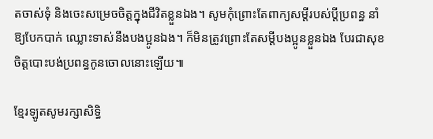តចាស់ទុំ និងចេះសម្រេចចិត្តក្នុងជីវិតខ្លួនឯង។ សូមកុំព្រោះតែពាក្យសម្ដីរបស់ប្ដីប្រពន្ធ នាំឱ្យបែកបាក់ ឈ្លោះទាស់នឹងបងប្អូនឯង។ ក៏មិនត្រូវព្រោះតែសម្ដីបងប្អូនខ្លួនឯង បែរជាសុខចិត្តបោះបង់ប្រពន្ធកូនចោលនោះឡើយ៕

ខ្មែរឡូតសូមរក្សាសិទ្ធិ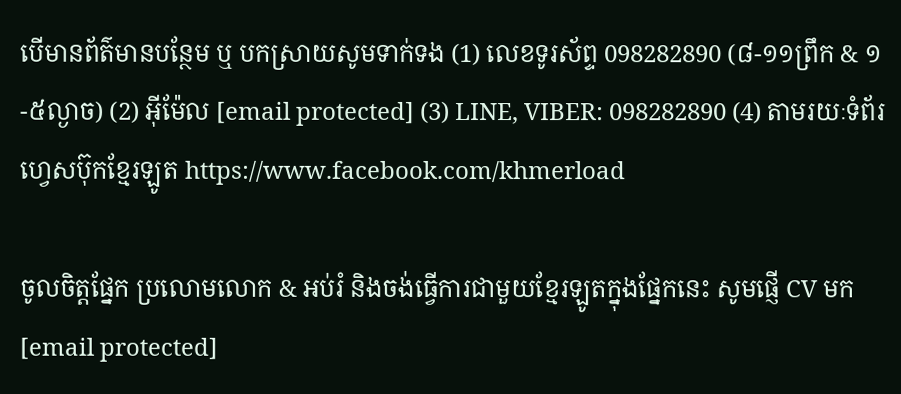បើមានព័ត៌មានបន្ថែម ឬ បកស្រាយសូមទាក់ទង (1) លេខទូរស័ព្ទ 098282890 (៨-១១ព្រឹក & ១-៥ល្ងាច) (2) អ៊ីម៉ែល [email protected] (3) LINE, VIBER: 098282890 (4) តាមរយៈទំព័រហ្វេសប៊ុកខ្មែរឡូត https://www.facebook.com/khmerload

ចូលចិត្តផ្នែក ប្រលោមលោក & អប់រំ និងចង់ធ្វើការជាមួយខ្មែរឡូតក្នុងផ្នែកនេះ សូមផ្ញើ CV មក [email protected]